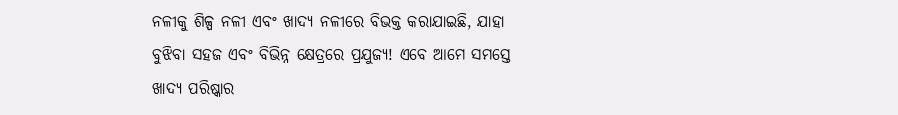ନଳୀକୁ ଶିଳ୍ପ ନଳୀ ଏବଂ ଖାଦ୍ୟ ନଳୀରେ ବିଭକ୍ତ କରାଯାଇଛି, ଯାହା ବୁଝିବା ସହଜ ଏବଂ ବିଭିନ୍ନ କ୍ଷେତ୍ରରେ ପ୍ରଯୁଜ୍ୟ! ଏବେ ଆମେ ସମସ୍ତେ ଖାଦ୍ୟ ପରିଷ୍କାର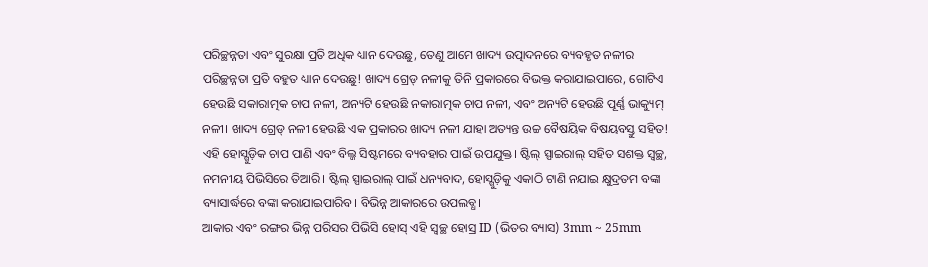ପରିଚ୍ଛନ୍ନତା ଏବଂ ସୁରକ୍ଷା ପ୍ରତି ଅଧିକ ଧ୍ୟାନ ଦେଉଛୁ, ତେଣୁ ଆମେ ଖାଦ୍ୟ ଉତ୍ପାଦନରେ ବ୍ୟବହୃତ ନଳୀର ପରିଚ୍ଛନ୍ନତା ପ୍ରତି ବହୁତ ଧ୍ୟାନ ଦେଉଛୁ! ଖାଦ୍ୟ ଗ୍ରେଡ୍ ନଳୀକୁ ତିନି ପ୍ରକାରରେ ବିଭକ୍ତ କରାଯାଇପାରେ, ଗୋଟିଏ ହେଉଛି ସକାରାତ୍ମକ ଚାପ ନଳୀ, ଅନ୍ୟଟି ହେଉଛି ନକାରାତ୍ମକ ଚାପ ନଳୀ, ଏବଂ ଅନ୍ୟଟି ହେଉଛି ପୂର୍ଣ୍ଣ ଭାକ୍ୟୁମ୍ ନଳୀ। ଖାଦ୍ୟ ଗ୍ରେଡ୍ ନଳୀ ହେଉଛି ଏକ ପ୍ରକାରର ଖାଦ୍ୟ ନଳୀ ଯାହା ଅତ୍ୟନ୍ତ ଉଚ୍ଚ ବୈଷୟିକ ବିଷୟବସ୍ତୁ ସହିତ!
ଏହି ହୋସ୍ଗୁଡ଼ିକ ଚାପ ପାଣି ଏବଂ ବିଲ୍ଜ ସିଷ୍ଟମରେ ବ୍ୟବହାର ପାଇଁ ଉପଯୁକ୍ତ। ଷ୍ଟିଲ୍ ସ୍ପାଇରାଲ୍ ସହିତ ସଶକ୍ତ ସ୍ୱଚ୍ଛ, ନମନୀୟ ପିଭିସିରେ ତିଆରି। ଷ୍ଟିଲ୍ ସ୍ପାଇରାଲ୍ ପାଇଁ ଧନ୍ୟବାଦ, ହୋସ୍ଗୁଡ଼ିକୁ ଏକାଠି ଟାଣି ନଯାଇ କ୍ଷୁଦ୍ରତମ ବଙ୍କା ବ୍ୟାସାର୍ଦ୍ଧରେ ବଙ୍କା କରାଯାଇପାରିବ। ବିଭିନ୍ନ ଆକାରରେ ଉପଲବ୍ଧ।
ଆକାର ଏବଂ ରଙ୍ଗର ଭିନ୍ନ ପରିସର ପିଭିସି ହୋସ୍ ଏହି ସ୍ୱଚ୍ଛ ହୋସ୍ର ID (ଭିତର ବ୍ୟାସ) 3mm ~ 25mm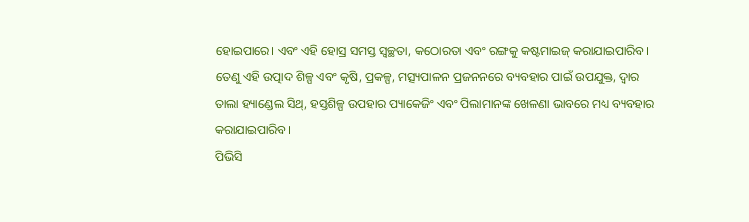ହୋଇପାରେ। ଏବଂ ଏହି ହୋସ୍ର ସମସ୍ତ ସ୍ୱଚ୍ଛତା, କଠୋରତା ଏବଂ ରଙ୍ଗକୁ କଷ୍ଟମାଇଜ୍ କରାଯାଇପାରିବ। ତେଣୁ ଏହି ଉତ୍ପାଦ ଶିଳ୍ପ ଏବଂ କୃଷି, ପ୍ରକଳ୍ପ, ମତ୍ସ୍ୟପାଳନ ପ୍ରଜନନରେ ବ୍ୟବହାର ପାଇଁ ଉପଯୁକ୍ତ, ଦ୍ୱାର ତାଲା ହ୍ୟାଣ୍ଡେଲ ସିଥ୍, ହସ୍ତଶିଳ୍ପ ଉପହାର ପ୍ୟାକେଜିଂ ଏବଂ ପିଲାମାନଙ୍କ ଖେଳଣା ଭାବରେ ମଧ୍ୟ ବ୍ୟବହାର କରାଯାଇପାରିବ।
ପିଭିସି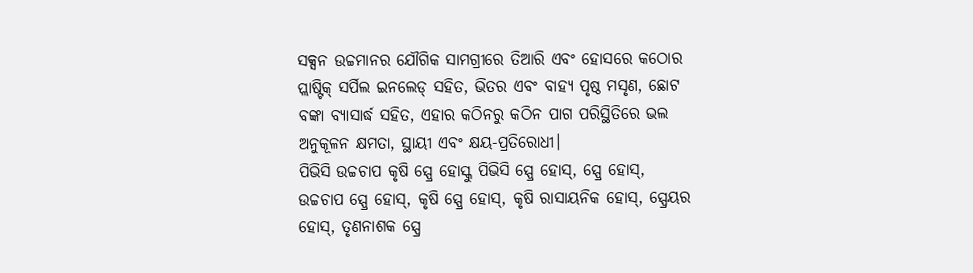ସକ୍ସନ ଉଚ୍ଚମାନର ଯୌଗିକ ସାମଗ୍ରୀରେ ତିଆରି ଏବଂ ହୋସରେ କଠୋର ପ୍ଲାଷ୍ଟିକ୍ ସର୍ପିଲ ଇନଲେଡ୍ ସହିତ, ଭିତର ଏବଂ ବାହ୍ୟ ପୃଷ୍ଠ ମସୃଣ, ଛୋଟ ବଙ୍କା ବ୍ୟାସାର୍ଦ୍ଧ ସହିତ, ଏହାର କଠିନରୁ କଠିନ ପାଗ ପରିସ୍ଥିତିରେ ଭଲ ଅନୁକୂଳନ କ୍ଷମତା, ସ୍ଥାୟୀ ଏବଂ କ୍ଷୟ-ପ୍ରତିରୋଧୀ।
ପିଭିସି ଉଚ୍ଚଚାପ କୃଷି ସ୍ପ୍ରେ ହୋସ୍କୁ ପିଭିସି ସ୍ପ୍ରେ ହୋସ୍, ସ୍ପ୍ରେ ହୋସ୍, ଉଚ୍ଚଚାପ ସ୍ପ୍ରେ ହୋସ୍, କୃଷି ସ୍ପ୍ରେ ହୋସ୍, କୃଷି ରାସାୟନିକ ହୋସ୍, ସ୍ପ୍ରେୟର ହୋସ୍, ତୃଣନାଶକ ସ୍ପ୍ରେ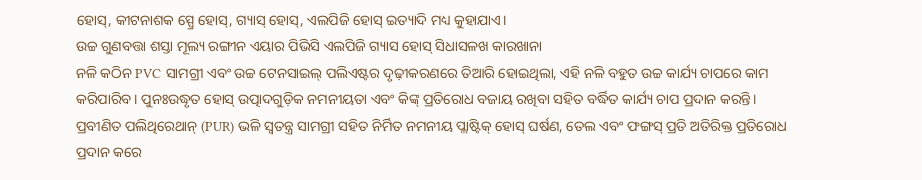ହୋସ୍, କୀଟନାଶକ ସ୍ପ୍ରେ ହୋସ୍, ଗ୍ୟାସ୍ ହୋସ୍, ଏଲପିଜି ହୋସ୍ ଇତ୍ୟାଦି ମଧ୍ୟ କୁହାଯାଏ।
ଉଚ୍ଚ ଗୁଣବତ୍ତା ଶସ୍ତା ମୂଲ୍ୟ ରଙ୍ଗୀନ ଏୟାର ପିଭିସି ଏଲପିଜି ଗ୍ୟାସ ହୋସ୍ ସିଧାସଳଖ କାରଖାନା
ନଳି କଠିନ PVC ସାମଗ୍ରୀ ଏବଂ ଉଚ୍ଚ ଟେନସାଇଲ୍ ପଲିଏଷ୍ଟର ଦୃଢ଼ୀକରଣରେ ତିଆରି ହୋଇଥିଲା, ଏହି ନଳି ବହୁତ ଉଚ୍ଚ କାର୍ଯ୍ୟ ଚାପରେ କାମ କରିପାରିବ। ପୁନଃଉଦ୍ଧୃତ ହୋସ୍ ଉତ୍ପାଦଗୁଡ଼ିକ ନମନୀୟତା ଏବଂ କିଙ୍କ୍ ପ୍ରତିରୋଧ ବଜାୟ ରଖିବା ସହିତ ବର୍ଦ୍ଧିତ କାର୍ଯ୍ୟ ଚାପ ପ୍ରଦାନ କରନ୍ତି। ପ୍ରବୀଣିତ ପଲିଥିରେଥାନ୍ (PUR) ଭଳି ସ୍ୱତନ୍ତ୍ର ସାମଗ୍ରୀ ସହିତ ନିର୍ମିତ ନମନୀୟ ପ୍ଲାଷ୍ଟିକ୍ ହୋସ୍ ଘର୍ଷଣ, ତେଲ ଏବଂ ଫଙ୍ଗସ୍ ପ୍ରତି ଅତିରିକ୍ତ ପ୍ରତିରୋଧ ପ୍ରଦାନ କରେ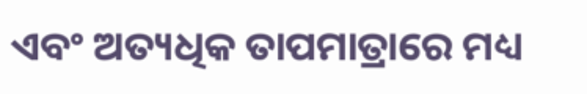ଏବଂ ଅତ୍ୟଧିକ ତାପମାତ୍ରାରେ ମଧ୍ୟ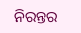ନିରନ୍ତର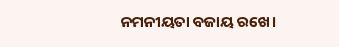ନମନୀୟତା ବଜାୟ ରଖେ।